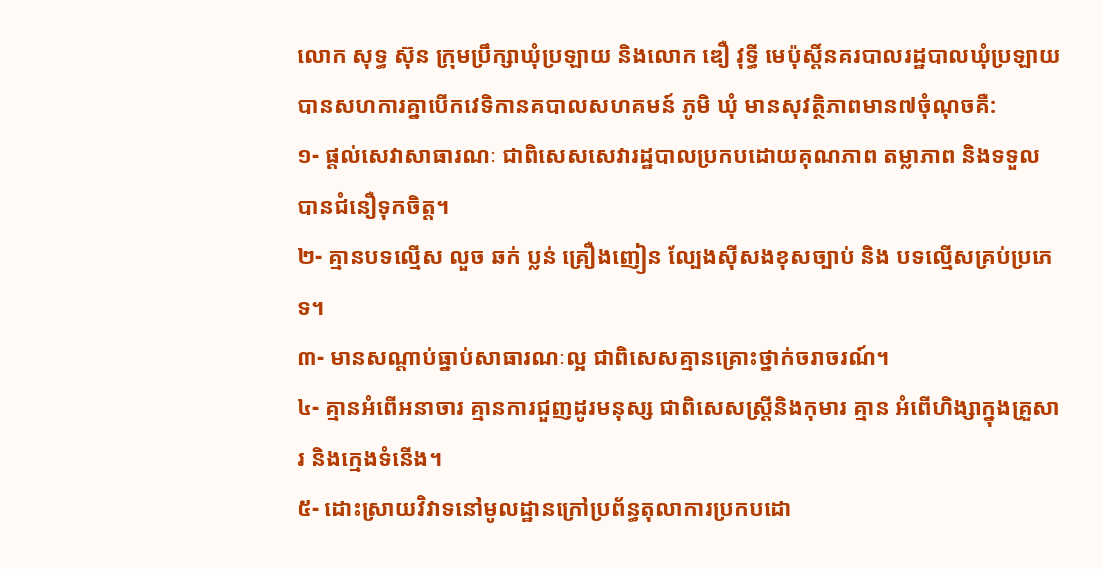លោក សុទ្ធ ស៊ុន ក្រុមប្រឹក្សាឃុំប្រឡាយ និងលោក ឌឿ វុទ្ធី មេប៉ុស្តិ៍នគរបាលរដ្ឋបាលឃុំប្រឡាយបានសហការគ្នាបើកវេទិកានគបាលសហគមន៍ ភូមិ ឃុំ មានសុវត្ថិភាពមាន៧ចុំណុចគឺ:
១- ផ្តល់សេវាសាធារណៈ ជាពិសេសសេវារដ្ឋបាលប្រកបដោយគុណភាព តម្លាភាព និងទទួលបានជំនឿទុកចិត្ត។
២- គ្មានបទល្មើស លួច ឆក់ ប្លន់ គ្រឿងញៀន ល្បែងស៊ីសងខុសច្បាប់ និង បទល្មើសគ្រប់ប្រភេទ។
៣- មានសណ្តាប់ធ្នាប់សាធារណៈល្អ ជាពិសេសគ្មានគ្រោះថ្នាក់ចរាចរណ៍។
៤- គ្មានអំពើអនាចារ គ្មានការជួញដូរមនុស្ស ជាពិសេសស្ត្រីនិងកុមារ គ្មាន អំពើហិង្សាក្នុងគ្រួសារ និងក្មេងទំនើង។
៥- ដោះស្រាយវិវាទនៅមូលដ្ឋានក្រៅប្រព័ន្ធតុលាការប្រកបដោ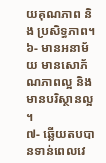យគុណភាព និង ប្រសិទ្ធភាព។
៦- មានអនាម័យ មានសោភ័ណភាពល្អ និងមានបរិស្ថានល្អ ។
៧- ឆ្លើយតបបានទាន់ពេលវេ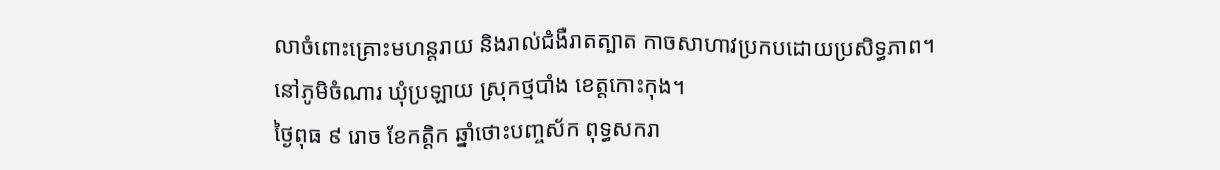លាចំពោះគ្រោះមហន្តរាយ និងរាល់ជំងឺរាតត្បាត កាចសាហាវប្រកបដោយប្រសិទ្ធភាព។
នៅភូមិចំណារ ឃុំប្រឡាយ ស្រុកថ្មបាំង ខេត្តកោះកុង។
ថ្ងៃពុធ ៩ រោច ខែកត្តិក ឆ្នាំថោះបញ្ចស័ក ពុទ្ធសករា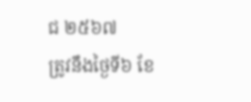ជ ២៥៦៧
ត្រូវនឹងថ្ងៃទី៦ ខែ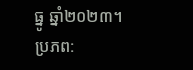ធ្នូ ឆ្នាំ២០២៣។
ប្រភព: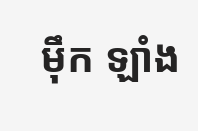ម៉ឹក ឡាំង